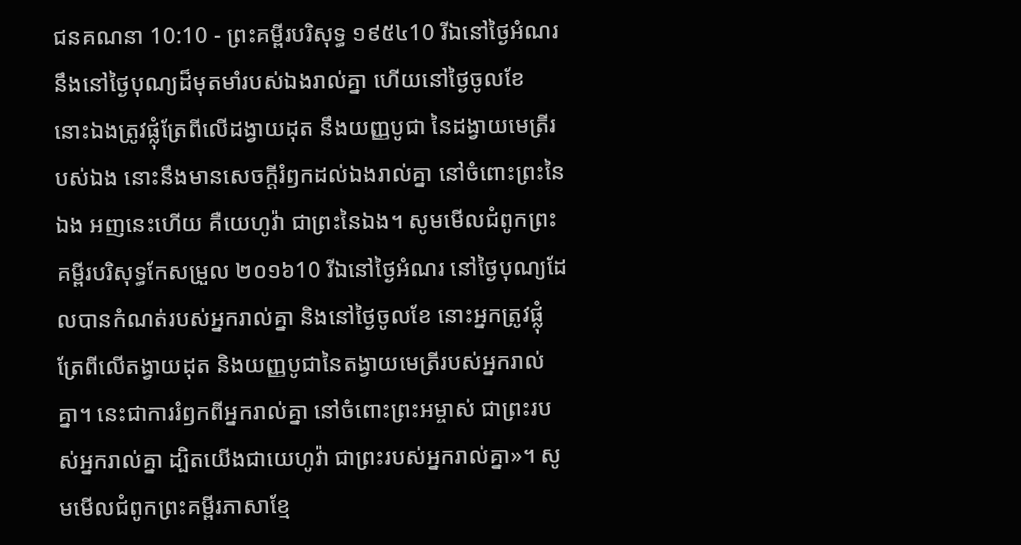ជនគណនា 10:10 - ព្រះគម្ពីរបរិសុទ្ធ ១៩៥៤10 រីឯនៅថ្ងៃអំណរ នឹងនៅថ្ងៃបុណ្យដ៏មុតមាំរបស់ឯងរាល់គ្នា ហើយនៅថ្ងៃចូលខែ នោះឯងត្រូវផ្លុំត្រែពីលើដង្វាយដុត នឹងយញ្ញបូជា នៃដង្វាយមេត្រីរបស់ឯង នោះនឹងមានសេចក្ដីរំឭកដល់ឯងរាល់គ្នា នៅចំពោះព្រះនៃឯង អញនេះហើយ គឺយេហូវ៉ា ជាព្រះនៃឯង។ សូមមើលជំពូកព្រះគម្ពីរបរិសុទ្ធកែសម្រួល ២០១៦10 រីឯនៅថ្ងៃអំណរ នៅថ្ងៃបុណ្យដែលបានកំណត់របស់អ្នករាល់គ្នា និងនៅថ្ងៃចូលខែ នោះអ្នកត្រូវផ្លុំត្រែពីលើតង្វាយដុត និងយញ្ញបូជានៃតង្វាយមេត្រីរបស់អ្នករាល់គ្នា។ នេះជាការរំឭកពីអ្នករាល់គ្នា នៅចំពោះព្រះអម្ចាស់ ជាព្រះរបស់អ្នករាល់គ្នា ដ្បិតយើងជាយេហូវ៉ា ជាព្រះរបស់អ្នករាល់គ្នា»។ សូមមើលជំពូកព្រះគម្ពីរភាសាខ្មែ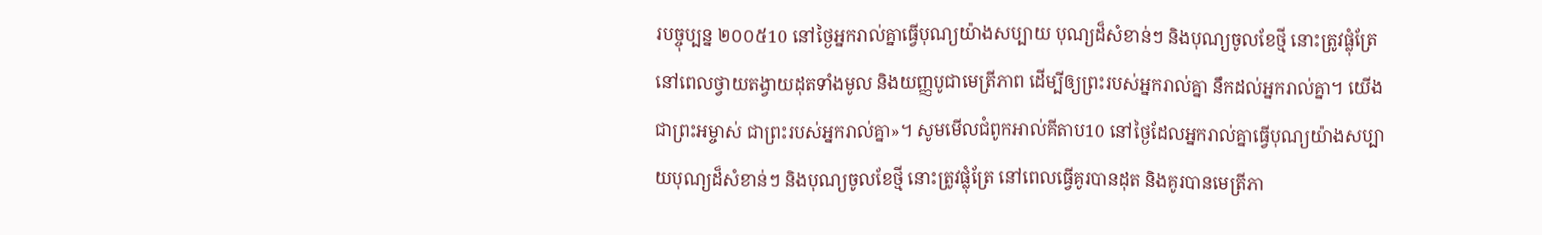របច្ចុប្បន្ន ២០០៥10 នៅថ្ងៃអ្នករាល់គ្នាធ្វើបុណ្យយ៉ាងសប្បាយ បុណ្យដ៏សំខាន់ៗ និងបុណ្យចូលខែថ្មី នោះត្រូវផ្លុំត្រែនៅពេលថ្វាយតង្វាយដុតទាំងមូល និងយញ្ញបូជាមេត្រីភាព ដើម្បីឲ្យព្រះរបស់អ្នករាល់គ្នា នឹកដល់អ្នករាល់គ្នា។ យើងជាព្រះអម្ចាស់ ជាព្រះរបស់អ្នករាល់គ្នា»។ សូមមើលជំពូកអាល់គីតាប10 នៅថ្ងៃដែលអ្នករាល់គ្នាធ្វើបុណ្យយ៉ាងសប្បាយបុណ្យដ៏សំខាន់ៗ និងបុណ្យចូលខែថ្មី នោះត្រូវផ្លុំត្រែ នៅពេលធ្វើគូរបានដុត និងគូរបានមេត្រីភា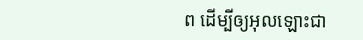ព ដើម្បីឲ្យអុលឡោះជា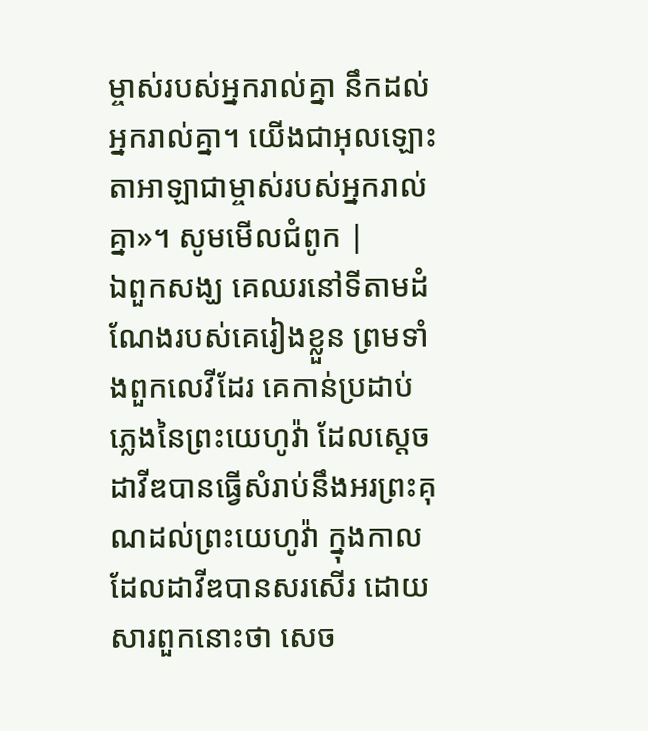ម្ចាស់របស់អ្នករាល់គ្នា នឹកដល់អ្នករាល់គ្នា។ យើងជាអុលឡោះតាអាឡាជាម្ចាស់របស់អ្នករាល់គ្នា»។ សូមមើលជំពូក |
ឯពួកសង្ឃ គេឈរនៅទីតាមដំណែងរបស់គេរៀងខ្លួន ព្រមទាំងពួកលេវីដែរ គេកាន់ប្រដាប់ភ្លេងនៃព្រះយេហូវ៉ា ដែលស្តេចដាវីឌបានធ្វើសំរាប់នឹងអរព្រះគុណដល់ព្រះយេហូវ៉ា ក្នុងកាលដែលដាវីឌបានសរសើរ ដោយសារពួកនោះថា សេច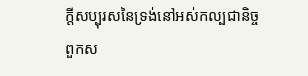ក្ដីសប្បុរសនៃទ្រង់នៅអស់កល្បជានិច្ច ពួកស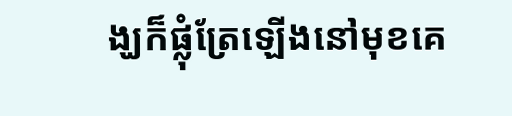ង្ឃក៏ផ្លុំត្រែឡើងនៅមុខគេ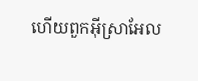ហើយពួកអ៊ីស្រាអែល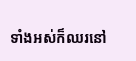ទាំងអស់ក៏ឈរនៅ